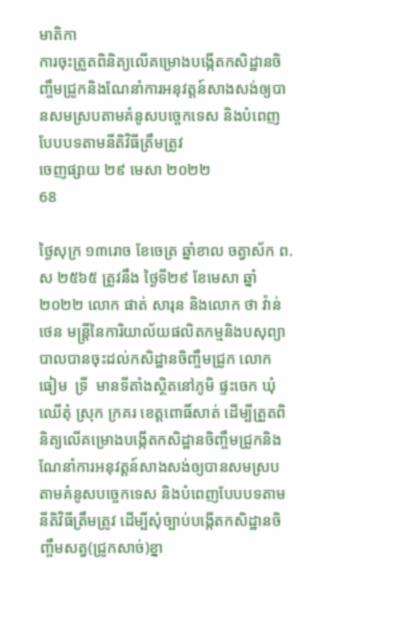មាតិកា
ការចុះត្រួតពិនិត្យលើគម្រោងបង្កើតកសិដ្ឋានចិញ្ចឹមជ្រូកនិងណែនាំការអនុវត្តន៍សាងសង់ឲ្យបានសមស្របតាមគំនូសបច្ចេកទេស និងបំពេញបែបបទតាមនីតិវិធីត្រឹមត្រូវ
ចេញផ្សាយ ២៩ មេសា ២០២២
68

ថ្ងៃសុក្រ ១៣រោច ខែចេត្រ ឆ្នាំខាល ចត្វាស័ក ព.ស ២៥៦៥ ត្រូវនឹង ថ្ងៃទី២៩ ខែមេសា ឆ្នាំ២០២២ លោក ផាត់ សារុន និងលោក ថា វ៉ាន់ថេន មន្ត្រីនៃការិយាល័យផលិតកម្មនិងបសុព្យាបាលបានចុះដល់កសិដ្ឋានចិញ្ចឹមជ្រូក លោក ធៀម  ទ្រី  មានទីតាំងស្ថិតនៅភូមិ ផ្ទះចេក ឃុំ ឈើតុំ ស្រុក ក្រគរ ខេត្តពោធិ៍សាត់ ដើម្បីត្រួតពិនិត្យលើគម្រោងបង្កើតកសិដ្ឋានចិញ្ចឹមជ្រូកនិងណែនាំការអនុវត្តន៍សាងសង់ឲ្យបានសមស្របតាមគំនូសបច្ចេកទេស និងបំពេញបែបបទតាមនីតិវិធីត្រឹមត្រូវ ដើម្បីសុំច្បាប់បង្កើតកសិដ្ឋានចិញ្ចឹមសត្វ(ជ្រូកសាច់)ខ្នា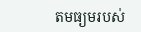តមធ្យមរបស់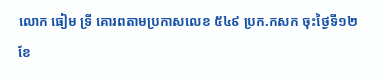លោក ធៀម ទ្រី គោរពតាមប្រកាសលេខ ៥៤៩ ប្រក.កសក ចុះថ្ងៃទី១២ ខែ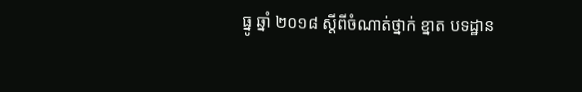ធ្នូ ឆ្នាំ ២០១៨ ស្តីពីចំណាត់ថ្នាក់ ខ្នាត បទដ្ឋាន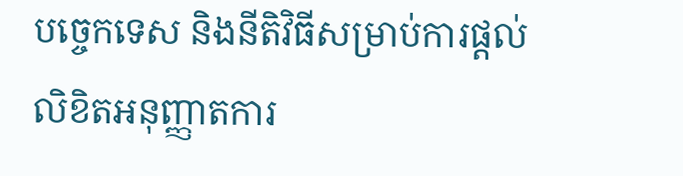បច្ចេកទេស និងនីតិវិធីសម្រាប់ការផ្តល់លិខិតអនុញ្ញាតការ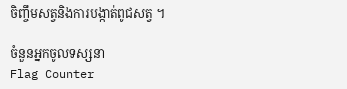ចិញ្ចឹមសត្វនិងការបង្កាត់ពូជសត្វ ។

ចំនួនអ្នកចូលទស្សនា
Flag Counter